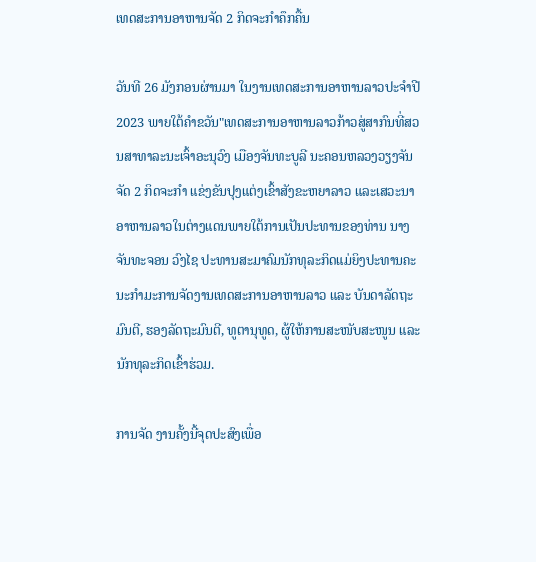ເທດສະການອາຫານຈັດ 2 ກິດຈະກຳຄຶກຄື້ນ

ວັນທີ 26 ມັງກອນຜ່ານມາ ໃນງານເທດສະການອາຫານລາວປະຈໍາປີ 2023 ພາຍໃຕ້ຄໍາຂວັນ"ເທດສະການອາຫານລາວກ້າວສູ່ສາກົນທີ່ສວນສາທາລະນະເຈົ້າອະນຸວົງ ເມືອງຈັນທະບູລີ ນະຄອນຫລວງວຽງຈັນ ຈັດ 2 ກິດຈະກຳ ແຂ່ງຂັນປຸງແຕ່ງເຂົ້າສັງຂະຫຍາລາວ ແລະເສວະນາ ອາຫານລາວໃນຕ່າງແດນພາຍໃຕ້ການເປັນປະທານຂອງທ່ານ ນາງ ຈັນທະຈອນ ວົງໄຊ ປະທານສະມາຄົມນັກທຸລະກິດແມ່ຍິງປະທານຄະນະກຳມະການຈັດງານເທດສະການອາຫານລາວ ແລະ ບັນດາລັດຖະມົນຕີ, ຮອງລັດຖະມົນຕີ, ທູຕານຸທູດ, ຜູ້ໃຫ້ການສະໜັບສະໜູນ ແລະນັກທຸລະກິດເຂົ້າຮ່ວມ.

ການຈັດ ງານຄັ້ງນີ້ຈຸດປະສົງເພື່ອ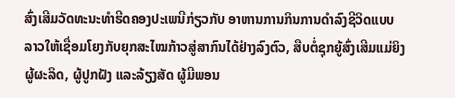ສົ່ງເສີມວັດທະນະທຳຮີດຄອງປະເພນີກ່ຽວກັບ ອາຫານການກິນການດຳລົງຊີວິດແບບລາວໃຫ້ເຊື່ອມໂຍງກັບຍຸກສະໄໝກ້າວສູ່ສາກົນໄດ້ຢ່າງລົງຕົວ, ສືບຕໍ່ຊຸກຍູ້ສົ່ງເສີມແມ່ຍິງຜູ້ຜະລິດ, ຜູ້ປູກຝັງ ແລະລ້ຽງສັດ ຜູ້ມີພອນ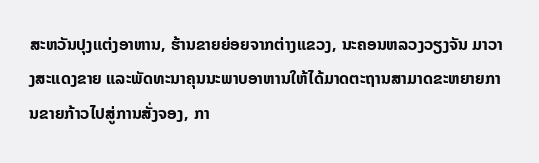ສະຫວັນປຸງແຕ່ງອາຫານ, ຮ້ານຂາຍຍ່ອຍຈາກຕ່າງແຂວງ, ນະຄອນຫລວງວຽງຈັນ ມາວາງສະແດງຂາຍ ແລະພັດທະນາຄຸນນະພາບອາຫານໃຫ້ໄດ້ມາດຕະຖານສາມາດຂະຫຍາຍການຂາຍກ້າວໄປສູ່ການສັ່ງຈອງ, ກາ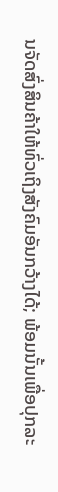ນຈັດສົ່ງສິນຄ້າໃຫ້ທົ່ວເຖິງສັງຄົມອັນກວ້າງໄດ້; ພ້ອມນັ້ນເພື່ອປຸກລະ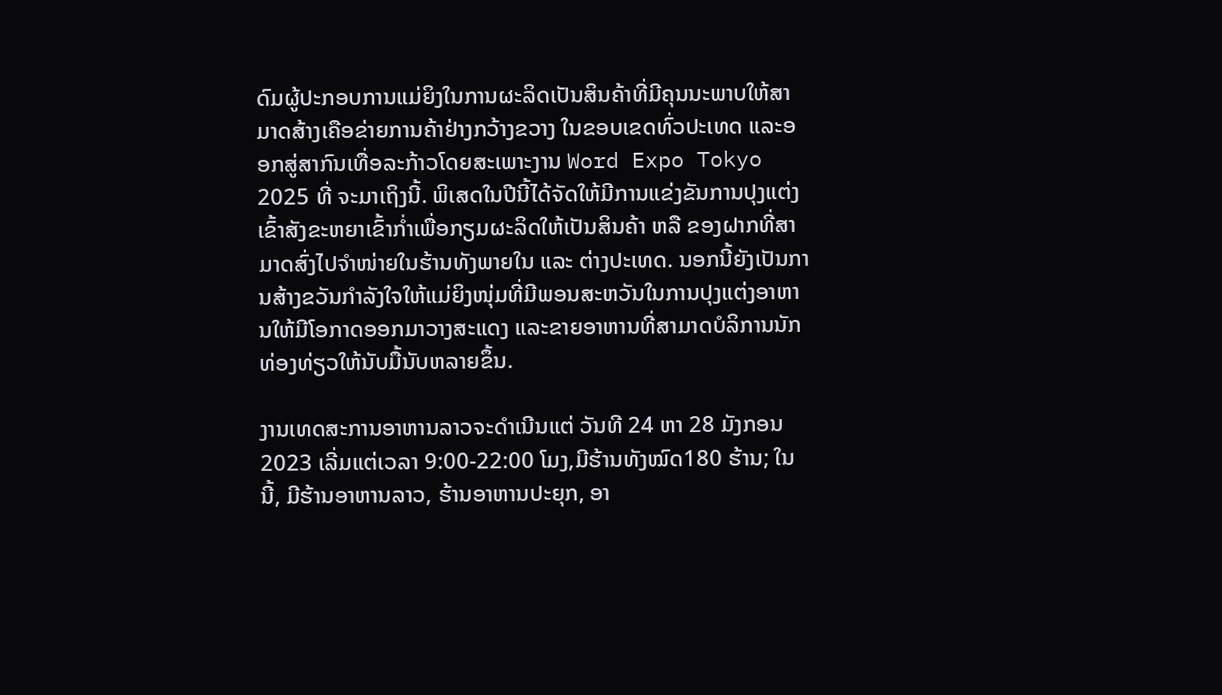ດົມຜູ້ປະກອບການແມ່ຍິງໃນການຜະລິດເປັນສິນຄ້າທີ່ມີຄຸນນະພາບໃຫ້ສາມາດສ້າງເຄືອຂ່າຍການຄ້າຢ່າງກວ້າງຂວາງ ໃນຂອບເຂດທົ່ວປະເທດ ແລະອອກສູ່ສາກົນເທື່ອລະກ້າວໂດຍສະເພາະງານ Word Expo Tokyo 2025 ທີ່ ຈະມາເຖິງນີ້. ພິເສດໃນປີນີ້ໄດ້ຈັດໃຫ້ມີການແຂ່ງຂັນການປຸງແຕ່ງເຂົ້າສັງຂະຫຍາເຂົ້າກໍ່າເພື່ອກຽມຜະລິດໃຫ້ເປັນສິນຄ້າ ຫລື ຂອງຝາກທີ່ສາມາດສົ່ງໄປຈຳໜ່າຍໃນຮ້ານທັງພາຍໃນ ແລະ ຕ່າງປະເທດ. ນອກນີ້ຍັງເປັນການສ້າງຂວັນກຳລັງໃຈໃຫ້ແມ່ຍິງໜຸ່ມທີ່ມີພອນສະຫວັນໃນການປຸງແຕ່ງອາຫານໃຫ້ມີໂອກາດອອກມາວາງສະແດງ ແລະຂາຍອາຫານທີ່ສາມາດບໍລິການນັກທ່ອງທ່ຽວໃຫ້ນັບມື້ນັບຫລາຍຂຶ້ນ.

ງານເທດສະການອາຫານລາວຈະດໍາເນີນແຕ່ ວັນທີ 24 ຫາ 28 ມັງກອນ 2023 ເລີ່ມແຕ່ເວລາ 9:00-22:00 ໂມງ,ມີຮ້ານທັງໝົດ180 ຮ້ານ; ໃນນີ້, ມີຮ້ານອາຫານລາວ, ຮ້ານອາຫານປະຍຸກ, ອາ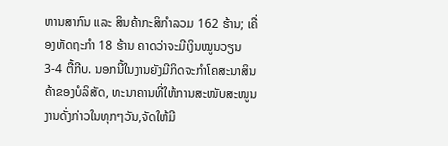ຫານສາກົນ ແລະ ສິນຄ້າກະສິກຳລວມ 162 ຮ້ານ; ເຄື່ອງຫັດຖະກຳ 18 ຮ້ານ ຄາດວ່າຈະມີເງິນໝູນວຽນ 3-4 ຕື້ກີບ. ນອກນີ້ໃນງານຍັງມີກິດຈະກໍາໂຄສະນາສິນຄ້າຂອງບໍລິສັດ, ທະນາຄານທີ່ໃຫ້ການສະໜັບສະໜູນງານດັ່ງກ່າວໃນທຸກໆວັນ,ຈັດໃຫ້ມີ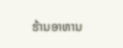ຮ້ານອາຫານ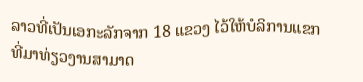ລາວທີ່ເປັນເອກະລັກຈາກ 18 ແຂວງ ໄວ້ໃຫ້ບໍລິການແຂກທີ່ມາທ່ຽວງານສາມາດ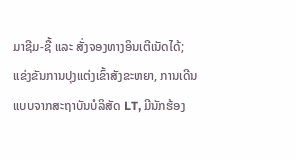ມາຊີມ-ຊື້ ແລະ ສັ່ງຈອງທາງອິນເຕີເນັດໄດ້; ແຂ່ງຂັນການປຸງແຕ່ງເຂົ້າສັງຂະຫຍາ, ການເດີນແບບຈາກສະຖາບັນບໍລິສັດ LT, ມີນັກຮ້ອງ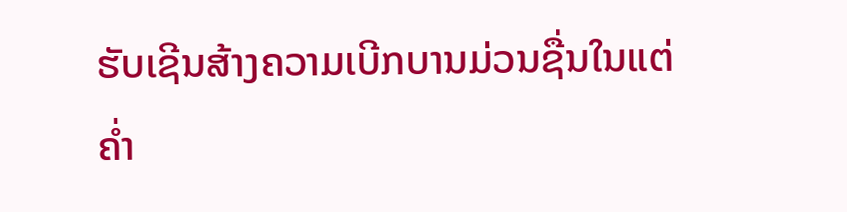ຮັບເຊີນສ້າງຄວາມເບີກບານມ່ວນຊື່ນໃນແຕ່ຄໍ່າ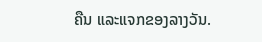ຄືນ ແລະແຈກຂອງລາງວັນ.